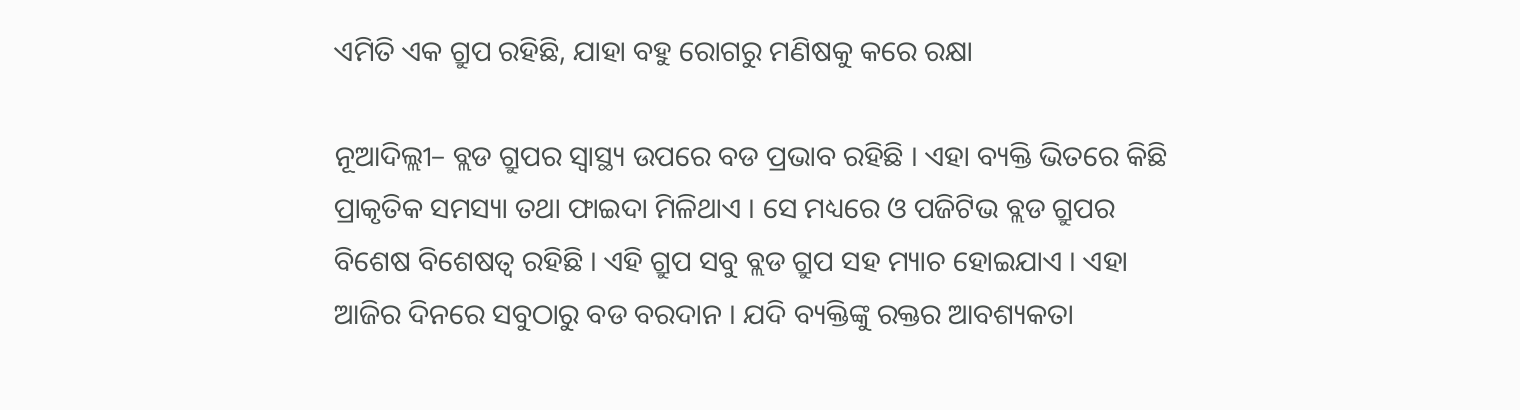ଏମିତି ଏକ ଗ୍ରୁପ ରହିଛି, ଯାହା ବହୁ ରୋଗରୁ ମଣିଷକୁ କରେ ରକ୍ଷା

ନୂଆଦିଲ୍ଲୀ– ବ୍ଲଡ ଗ୍ରୁପର ସ୍ୱାସ୍ଥ୍ୟ ଉପରେ ବଡ ପ୍ରଭାବ ରହିଛି । ଏହା ବ୍ୟକ୍ତି ଭିତରେ କିଛି ପ୍ରାକୃତିକ ସମସ୍ୟା ତଥା ଫାଇଦା ମିଳିଥାଏ । ସେ ମଧ୍ୟରେ ଓ ପଜିଟିଭ ବ୍ଲଡ ଗ୍ରୁପର ବିଶେଷ ବିଶେଷତ୍ୱ ରହିଛି । ଏହି ଗ୍ରୁପ ସବୁ ବ୍ଲଡ ଗ୍ରୁପ ସହ ମ୍ୟାଚ ହୋଇଯାଏ । ଏହା ଆଜିର ଦିନରେ ସବୁଠାରୁ ବଡ ବରଦାନ । ଯଦି ବ୍ୟକ୍ତିଙ୍କୁ ରକ୍ତର ଆବଶ୍ୟକତା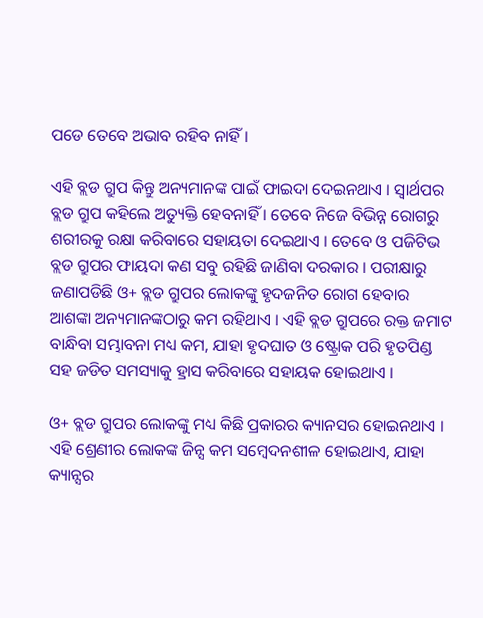ପଡେ ତେବେ ଅଭାବ ରହିବ ନାହିଁ ।

ଏହି ବ୍ଲଡ ଗ୍ରୁପ କିନ୍ତୁ ଅନ୍ୟମାନଙ୍କ ପାଇଁ ଫାଇଦା ଦେଇନଥାଏ । ସ୍ୱାର୍ଥପର ବ୍ଲଡ ଗ୍ରୁପ କହିଲେ ଅତ୍ୟୁକ୍ତି ହେବନାହିଁ । ତେବେ ନିଜେ ବିଭିନ୍ନ ରୋଗରୁ ଶରୀରକୁ ରକ୍ଷା କରିବାରେ ସହାୟତା ଦେଇଥାଏ । ତେବେ ଓ ପଜିଟିଭ ବ୍ଲଡ ଗ୍ରୁପର ଫାୟଦା କଣ ସବୁ ରହିଛି ଜାଣିବା ଦରକାର । ପରୀକ୍ଷାରୁ ଜଣାପଡିଛି ଓ+ ବ୍ଲଡ ଗ୍ରୁପର ଲୋକଙ୍କୁ ହୃଦଜନିତ ରୋଗ ହେବାର ଆଶଙ୍କା ଅନ୍ୟମାନଙ୍କଠାରୁ କମ ରହିଥାଏ । ଏହି ବ୍ଲଡ ଗ୍ରୁପରେ ରକ୍ତ ଜମାଟ ବାନ୍ଧିବା ସମ୍ଭାବନା ମଧ୍ୟ କମ, ଯାହା ହୃଦଘାତ ଓ ଷ୍ଟ୍ରୋକ ପରି ହୃତପିଣ୍ଡ ସହ ଜଡିତ ସମସ୍ୟାକୁ ହ୍ରାସ କରିବାରେ ସହାୟକ ହୋଇଥାଏ ।

ଓ+ ବ୍ଲଡ ଗ୍ରୁପର ଲୋକଙ୍କୁ ମଧ୍ୟ କିଛି ପ୍ରକାରର କ୍ୟାନସର ହୋଇନଥାଏ । ଏହି ଶ୍ରେଣୀର ଲୋକଙ୍କ ଜିନ୍ସ କମ ସମ୍ବେଦନଶୀଳ ହୋଇଥାଏ, ଯାହା କ୍ୟାନ୍ସର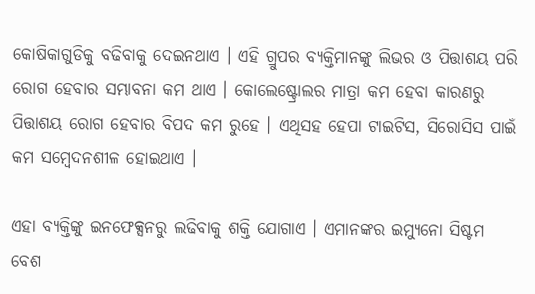କୋଷିକାଗୁଡିକୁ ବଢିବାକୁ ଦେଇନଥାଏ । ଏହି ଗ୍ରୁପର ବ୍ୟକ୍ତିମାନଙ୍କୁ ଲିଭର ଓ ପିତ୍ତାଶୟ ପରି ରୋଗ ହେବାର ସମ୍ଭାବନା କମ ଥାଏ । କୋଲେଷ୍ଟ୍ରୋଲର ମାତ୍ରା କମ ହେବା କାରଣରୁ ପିତ୍ତାଶୟ ରୋଗ ହେବାର ବିପଦ କମ ରୁହେ । ଏଥିସହ ହେପା ଟାଇଟିସ, ସିରୋସିସ ପାଇଁ କମ ସମ୍ବେଦନଶୀଳ ହୋଇଥାଏ ।

ଏହା ବ୍ୟକ୍ତିଙ୍କୁ ଇନଫେକ୍ସନରୁ ଲଢିବାକୁ ଶକ୍ତି ଯୋଗାଏ । ଏମାନଙ୍କର ଇମ୍ୟୁନୋ ସିଷ୍ଟମ ବେଶ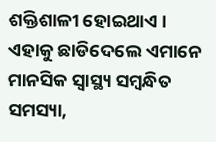ଶକ୍ତିଶାଳୀ ହୋଇଥାଏ । ଏହାକୁ ଛାଡିଦେଲେ ଏମାନେ ମାନସିକ ସ୍ୱାସ୍ଥ୍ୟ ସମ୍ବନ୍ଧିତ ସମସ୍ୟା,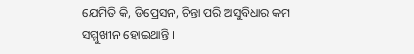ଯେମିତି କି, ଡିପ୍ରେସନ, ଚିନ୍ତା ପରି ଅସୁବିଧାର କମ ସମ୍ମୁଖୀନ ହୋଇଥାନ୍ତି ।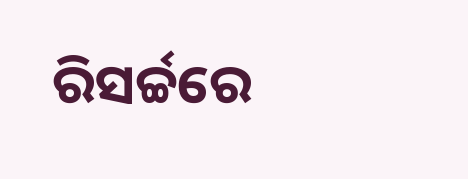ରିସର୍ଚ୍ଚରେ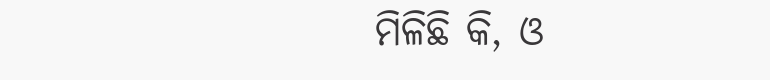ମିଳିଛି କି, ଓ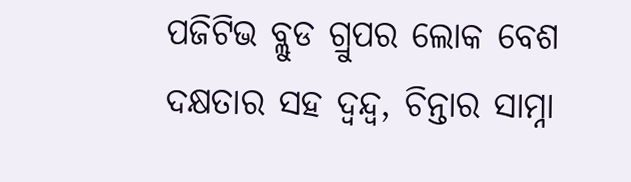ପଜିଟିଭ ବ୍ଲୁଡ ଗ୍ରୁପର ଲୋକ ବେଶ ଦକ୍ଷତାର ସହ ଦ୍ୱନ୍ଦ୍ୱ, ଚିନ୍ତାର ସାମ୍ନା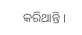କରିଥାନ୍ତି ।